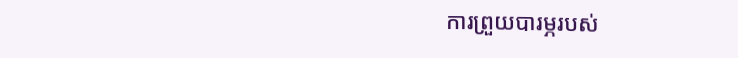ការព្រួយបារម្ភរបស់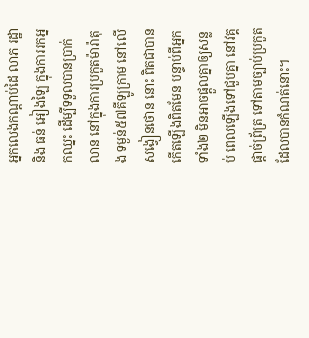អ្នកលេងកណ្តាប់ដៃ លាភ រដ្ឋា និង ធន់ អៀងឡៃ ក្នុងការរកអ្នកឈ្នះ ដើម្បីទទួលបានប្រាក់លាន នៅក្នុងការប្រកួតម៉ារ៉ាតុង ទម្ងន់៥៧គីឡូក្រាម នៅលើសង្វៀនថោន នោះ ពិតជាបានកើតឡើងពិតមែន បន្ទាប់ពីអ្នកទាំង២ មិនអាចផ្តួលគ្នាឲ្យសន្លប់ ពេលឡើងទៅជួបគ្នា នៅវគ្គផ្តាច់ព្រ័ត្រ ទៅតាមច្បាប់ប្រកួត ដែលបានកំណត់នោះ។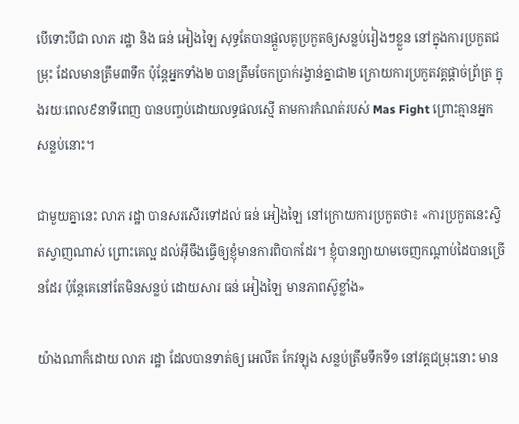បើទោះបីជា លាភ រដ្ឋា និង ធន់ អៀងឡៃ សុទ្ធតែបានផ្តួលគូប្រកួតឲ្យសន្លប់រៀងៗខ្លួន នៅក្នុងការប្រកួតជម្រុះ ដែលមានត្រឹម៣ទឹក ប៉ុន្តែអ្នកទាំង២ បានត្រឹមចែកប្រាក់រង្វាន់គ្នាជា២ ក្រោយការប្រកួតវគ្គផ្តាច់ព្រ័ត្រ ក្នុងរយៈពេល៩នាទីពេញ បានបញ្ចប់ដោយលទ្ធផលស្មើ តាមការកំណត់របស់ Mas Fight ព្រោះគ្មានអ្នកសន្លប់នោះ។

ជាមួយគ្នានេះ លាភ រដ្ឋា បានសរសើរទៅដល់ ធន់ អៀងឡៃ នៅក្រោយការប្រកួតថា៖ «ការប្រកួតនេះស្វិតស្វាញណាស់ ព្រោះគេល្អ ដល់អ៊ីចឹងធ្វើឲ្យខ្ញុំមានការពិបាកដែរ។ ខ្ញុំបានព្យាយាមចេញកណ្តាប់ដៃបានច្រើនដែរ ប៉ុន្តែគេនៅតែមិនសន្លប់ ដោយសារ ធន់ អៀងឡៃ មានភាពស៊ូខ្លាំង»

យ៉ាងណាក៏ដោយ លាភ រដ្ឋា ដែលបានទាត់ឲ្យ អេលីត កែវឡុង សន្លប់ត្រឹមទឹកទី១ នៅវគ្គជម្រុះនោះ មាន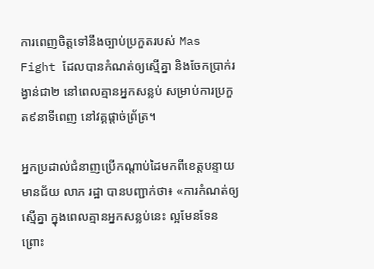ការពេញចិត្តទៅនឹងច្បាប់ប្រកួតរបស់ Mas Fight ដែលបានកំណត់ឲ្យស្មើគ្នា និងចែកប្រាក់រង្វាន់ជា២ នៅពេលគ្មានអ្នកសន្លប់ សម្រាប់ការប្រកួត៩នាទីពេញ នៅវគ្គផ្តាច់ព្រ័ត្រ។

អ្នកប្រដាល់ជំនាញប្រើកណ្តាប់ដៃមកពីខេត្តបន្ទាយមានជ័យ លាភ រដ្ឋា បានបញ្ជាក់ថា៖ «ការកំណត់ឲ្យស្មើគ្នា ក្នុងពេលគ្មានអ្នកសន្លប់នេះ ល្អមែនទែន ព្រោះ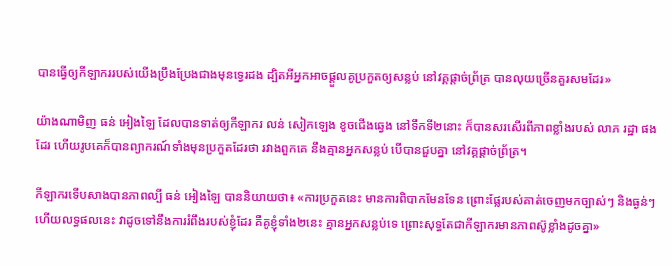បានធ្វើឲ្យកីឡាកររបស់យើងប្រឹងប្រែងជាងមុនទ្វេរដង ដ្បិតអីអ្នកអាចផ្តួលគូប្រកួតឲ្យសន្លប់ នៅវគ្គផ្តាច់ព្រ័ត្រ បានលុយច្រើនគួរសមដែរ»

យ៉ាងណាមិញ ធន់ អៀងឡៃ ដែលបានទាត់ឲ្យកីឡាករ លន់ សៀកឡេង ខូចជើងឆ្វេង នៅទឹកទី២នោះ ក៏បានសរសើរពីភាពខ្លាំងរបស់ លាភ រដ្ឋា ផងដែរ ហើយរូបគេក៏បានព្យាករណ៍ទាំងមុនប្រកួតដែរថា រវាងពួកគេ នឹងគ្មានអ្នកសន្លប់ បើបានជួបគ្នា នៅវគ្គផ្តាច់ព្រ័ត្រ។

កីឡាករទើបសាងបានភាពល្បី ធន់ អៀងឡៃ បាននិយាយថា៖ «ការប្រកួតនេះ មានការពិបាកមែនទែន ព្រោះផ្លែរបស់គាត់ចេញមកច្បាស់ៗ និងធ្ងន់ៗ ហើយលទ្ធផលនេះ វាដូចទៅនឹងការរំពឹងរបស់ខ្ញុំដែរ គឺគូខ្ញុំទាំង២នេះ គ្មានអ្នកសន្លប់ទេ ព្រោះសុទ្ធតែជាកីឡាករមានភាពស៊ូខ្លាំងដូចគ្នា»